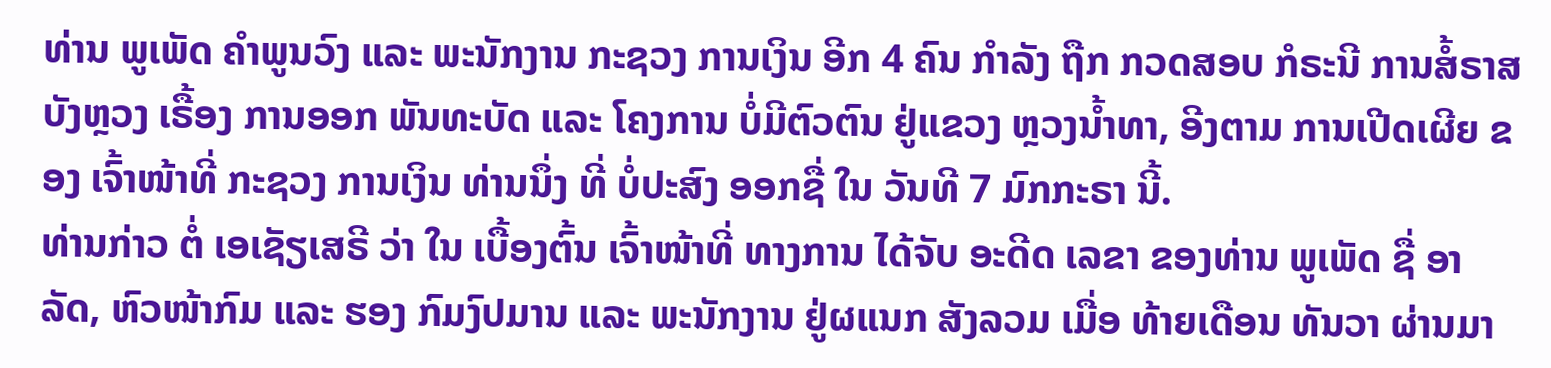ທ່ານ ພູເພັດ ຄໍາພູນວົງ ແລະ ພະນັກງານ ກະຊວງ ການເງິນ ອີກ 4 ຄົນ ກໍາລັງ ຖືກ ກວດສອບ ກໍຣະນີ ການສໍ້ຣາສ ບັງຫຼວງ ເຣື້ອງ ການອອກ ພັນທະບັດ ແລະ ໂຄງການ ບໍ່ມີຕົວຕົນ ຢູ່ແຂວງ ຫຼວງນໍ້າທາ, ອີງຕາມ ການເປີດເຜີຍ ຂອງ ເຈົ້າໜ້າທີ່ ກະຊວງ ການເງິນ ທ່ານນຶ່ງ ທີ່ ບໍ່ປະສົງ ອອກຊື່ ໃນ ວັນທີ 7 ມົກກະຣາ ນີ້.
ທ່ານກ່າວ ຕໍ່ ເອເຊັຽເສຣີ ວ່າ ໃນ ເບື້ອງຕົ້ນ ເຈົ້າໜ້າທີ່ ທາງການ ໄດ້ຈັບ ອະດີດ ເລຂາ ຂອງທ່ານ ພູເພັດ ຊື່ ອາລັດ, ຫົວໜ້າກົມ ແລະ ຮອງ ກົມງົປມານ ແລະ ພະນັກງານ ຢູ່ຜແນກ ສັງລວມ ເມື່ອ ທ້າຍເດືອນ ທັນວາ ຜ່ານມາ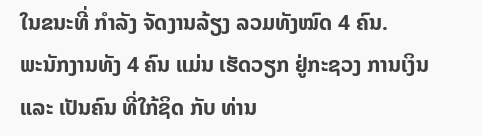ໃນຂນະທີ່ ກໍາລັງ ຈັດງານລ້ຽງ ລວມທັງໝົດ 4 ຄົນ.
ພະນັກງານທັງ 4 ຄົນ ແມ່ນ ເຮັດວຽກ ຢູ່ກະຊວງ ການເງິນ ແລະ ເປັນຄົນ ທີ່ໃກ້ຊິດ ກັບ ທ່ານ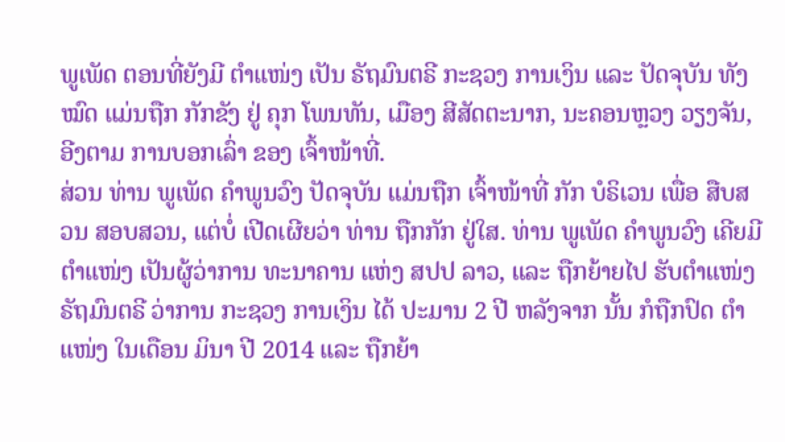ພູເພັດ ຕອນທີ່ຍັງມີ ຕໍາແໜ່ງ ເປັນ ຣັຖມົນຕຣີ ກະຊວງ ການເງິນ ແລະ ປັດຈຸບັນ ທັງໝົດ ແມ່ນຖືກ ກັກຂັງ ຢູ່ ຄຸກ ໂພນທັນ, ເມືອງ ສີສັດຕະນາກ, ນະຄອນຫຼວງ ວຽງຈັນ, ອີງຕາມ ການບອກເລົ່າ ຂອງ ເຈົ້າໜ້າທີ່.
ສ່ວນ ທ່ານ ພູເພັດ ຄໍາພູນວົງ ປັດຈຸບັນ ແມ່ນຖືກ ເຈົ້າໜ້າທີ່ ກັກ ບໍຣິເວນ ເພື່ອ ສືບສວນ ສອບສວນ, ແຕ່ບໍ່ ເປີດເຜີຍວ່າ ທ່ານ ຖືກກັກ ຢູ່ໃສ. ທ່ານ ພູເພັດ ຄໍາພູນວົງ ເຄີຍມີຕໍາແໜ່ງ ເປັນຜູ້ວ່າການ ທະນາຄານ ແຫ່ງ ສປປ ລາວ, ແລະ ຖືກຍ້າຍໄປ ຮັບຕໍາແໜ່ງ ຣັຖມົນຕຣີ ວ່າການ ກະຊວງ ການເງິນ ໄດ້ ປະມານ 2 ປີ ຫລັງຈາກ ນັ້ນ ກໍຖືກປົດ ຕໍາແໜ່ງ ໃນເດືອນ ມິນາ ປີ 2014 ແລະ ຖືກຍ້າ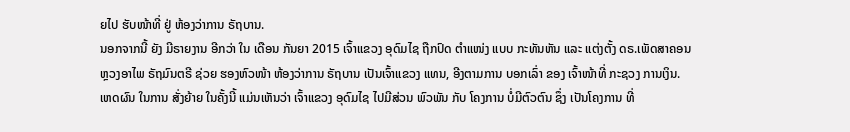ຍໄປ ຮັບໜ້າທີ່ ຢູ່ ຫ້ອງວ່າການ ຣັຖບານ.
ນອກຈາກນີ້ ຍັງ ມີຣາຍງານ ອີກວ່າ ໃນ ເດືອນ ກັນຍາ 2015 ເຈົ້າແຂວງ ອຸດົມໄຊ ຖືກປົດ ຕໍາແໜ່ງ ແບບ ກະທັນຫັນ ແລະ ແຕ່ງຕັ້ງ ດຣ.ເພັດສາຄອນ ຫຼວງອາໄພ ຣັຖມົນຕຣີ ຊ່ວຍ ຮອງຫົວໜ້າ ຫ້ອງວ່າການ ຣັຖບານ ເປັນເຈົ້າແຂວງ ແທນ, ອີງຕາມການ ບອກເລົ່າ ຂອງ ເຈົ້າໜ້າທີ່ ກະຊວງ ການເງິນ.
ເຫດຜົນ ໃນການ ສັ່ງຍ້າຍ ໃນຄັ້ງນີ້ ແມ່ນເຫັນວ່າ ເຈົ້າແຂວງ ອຸດົມໄຊ ໄປມີສ່ວນ ພົວພັນ ກັບ ໂຄງການ ບໍ່ມີຕົວຕົນ ຊຶ່ງ ເປັນໂຄງການ ທີ່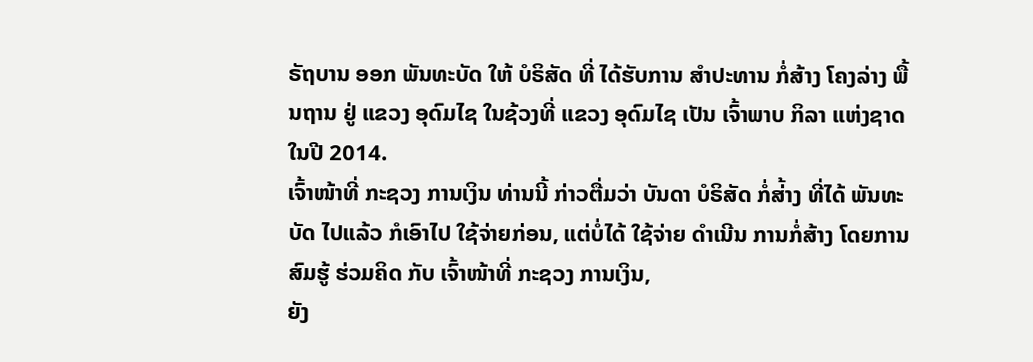ຣັຖບານ ອອກ ພັນທະບັດ ໃຫ້ ບໍຣິສັດ ທີ່ ໄດ້ຮັບການ ສໍາປະທານ ກໍ່ສ້າງ ໂຄງລ່າງ ພື້ນຖານ ຢູ່ ແຂວງ ອຸດົມໄຊ ໃນຊ້ວງທີ່ ແຂວງ ອຸດົມໄຊ ເປັນ ເຈົ້າພາບ ກິລາ ແຫ່ງຊາດ ໃນປີ 2014.
ເຈົ້າໜ້າທີ່ ກະຊວງ ການເງິນ ທ່ານນີ້ ກ່າວຕື່ມວ່າ ບັນດາ ບໍຣິສັດ ກໍ່ສ່້າງ ທີ່ໄດ້ ພັນທະບັດ ໄປແລ້ວ ກໍເອົາໄປ ໃຊ້ຈ່າຍກ່ອນ, ແຕ່ບໍ່ໄດ້ ໃຊ້ຈ່າຍ ດໍາເນີນ ການກໍ່ສ້າງ ໂດຍການ ສົມຮູ້ ຮ່ວມຄິດ ກັບ ເຈົ້າໜ້າທີ່ ກະຊວງ ການເງິນ,
ຍັງ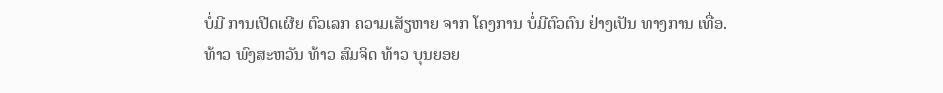ບໍ່ມີ ການເປີດເຜີຍ ຕົວເລກ ຄວາມເສັຽຫາຍ ຈາກ ໂຄງການ ບໍ່ມີຕົວຕົນ ຢ່າງເປັນ ທາງການ ເທື່ອ.
ທ້າວ ພົງສະຫວັນ ທ້າວ ສົມຈິດ ທ້າວ ບຸນຍອຍ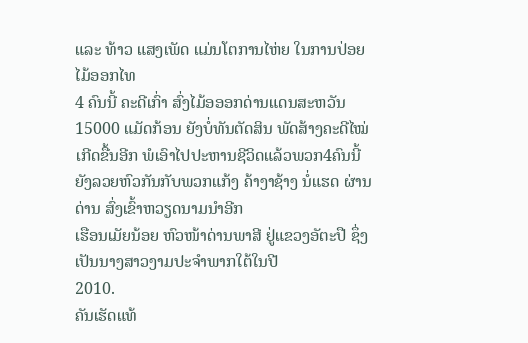ແລະ ທ້າວ ແສງເພັດ ແມ່ນໂຕການໄຫ່ຍ ໃນການປ່ອຍໄມ້ອອກໄທ
4 ຄົນນີ້ ຄະດີເກົ່າ ສົ່ງໄມ້ອອອກດ່ານແດນສະຫວັນ 15000 ແມັດກ້ອນ ຍັງບໍ່ທັນຕັດສິນ ພັດສ້າງຄະດີໄໝ່ເກີດຂື້ນອີກ ພໍເອົາໄປປະຫານຊີວິດແລ້ວພວກ4ຄົນນີ້
ຍັງລວຍຫົວກັນກັບພວກແກ້ງ ຄ້າງາຊ້າງ ນໍ່ແຮດ ຜ່ານດ່ານ ສົ່ງເຂົ້າຫວຽດນາມນຳອີກ
ເຮືອນເມັຍນ້ອຍ ຫົວໜ້າດ່ານພາສີ ຢູ່ແຂວງອັຕະປື ຊຶ່ງເປັນນາງສາວງາມປະຈຳພາກໃຕ້ໃນປີ
2010.
ຄັນເຮັດແທ້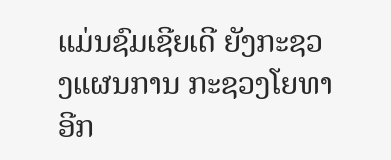ແມ່ນຊົມເຊີຍເດີ ຍັງກະຊວງແຜນການ ກະຊວງໂຍທາ ອີກ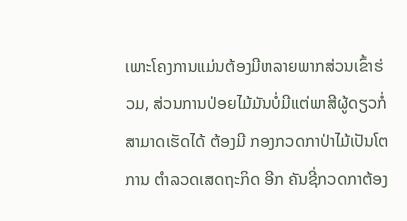ເພາະໂຄງການແມ່ນຕ້ອງມີຫລາຍພາກສ່ວນເຂົ້າຮ່ວມ, ສ່ວນການປ່ອຍໄມ້ມັນບໍ່ມີແຕ່ພາສີຜູ້ດຽວກໍ່ສາມາດເຮັດໄດ້ ຕ້ອງມີ ກອງກວດກາປ່າໄມ້ເປັນໂຕການ ຕຳລວດເສດຖະກິດ ອີກ ຄັນຊີ່ກວດກາຕ້ອງ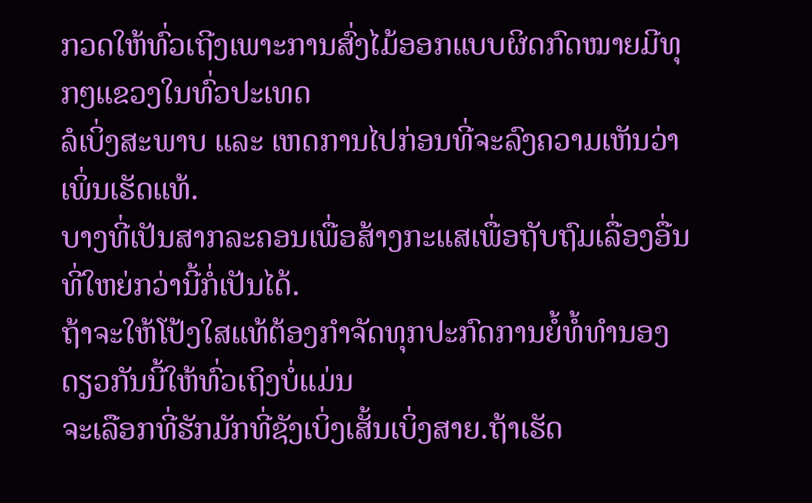ກວດໃຫ້ທົ່ວເຖີງເພາະການສົ່ງໄມ້ອອກແບບຜິດກົດໝາຍມີທຸກໆແຂວງໃນທົ່ວປະເທດ
ລໍເບິ່ງສະພາບ ແລະ ເຫດການໄປກ່ອນທີ່ຈະລົງຄວາມເຫັນວ່າເພິ່ນເຮັດແທ້.
ບາງທີ່ເປັນສາກລະຄອນເພື່ອສ້າງກະແສເພື່ອຖັບຖົມເລື່ອງອື່ນທີ່ໃຫຍ່ກວ່ານີ້ກໍ່ເປັນໄດ້.
ຖ້າຈະໃຫ້ໂປ້ງໃສແທ້ຕ້ອງກຳຈັດທຸກປະກົດການຍໍ້ທໍ້ທຳນອງດຽວກັນນີ້ໃຫ້ທົ່ວເຖິງບໍ່ແມ່ນ
ຈະເລືອກທີ່ຮັກມັກທີ່ຊັງເບິ່ງເສັ້ນເບິ່ງສາຍ.ຖ້າເຮັດ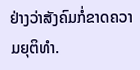ຢ່າງວ່າສັງຄົມກໍ່ຂາດຄວາມຍຸຕິທຳ.